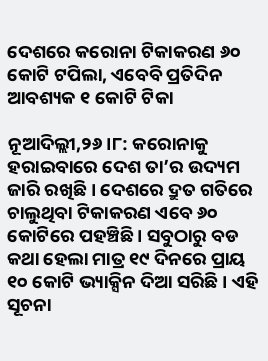ଦେଶରେ କରୋନା ଟିକାକରଣ ୬୦ କୋଟି ଟପିଲା, ଏବେବି ପ୍ରତିଦିନ ଆବଶ୍ୟକ ୧ କୋଟି ଟିକା

ନୂଆଦିଲ୍ଲୀ,୨୬ ।୮: କରୋନାକୁ ହରାଇବାରେ ଦେଶ ତା’ର ଉଦ୍ୟମ ଜାରି ରଖିଛି । ଦେଶରେ ଦ୍ରୁତ ଗତିରେ ଚାଲୁଥିବା ଟିକାକରଣ ଏବେ ୬୦ କୋଟିରେ ପହଞ୍ଚିଛି । ସବୁଠାରୁ ବଡ କଥା ହେଲା ମାତ୍ର ୧୯ ଦିନରେ ପ୍ରାୟ ୧୦ କୋଟି ଭ୍ୟାକ୍ସିନ ଦିଆ ସରିଛି । ଏହି ସୂଚନା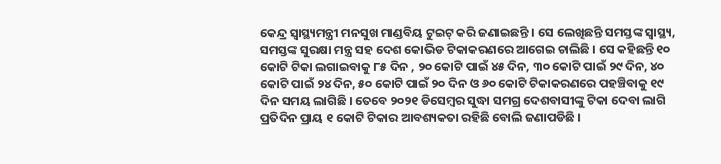କେନ୍ଦ୍ର ସ୍ୱାସ୍ଥ୍ୟମନ୍ତ୍ରୀ ମନସୁଖ ମାଣ୍ଡବିୟ ଟୁଇଟ୍ କରି ଜଣାଇଛନ୍ତି । ସେ ଲେଖିଛନ୍ତି ସମସ୍ତଙ୍କ ସ୍ୱାସ୍ଥ୍ୟ, ସମସ୍ତଙ୍କ ସୁରକ୍ଷା ମନ୍ତ୍ର ସହ ଦେଶ କୋଭିଡ ଟିକାକରଣରେ ଆଗେଇ ଚାଲିଛି । ସେ କହିଛନ୍ତି ୧୦ କୋଟି ଟିକା ଲଗାଇବାକୁ ୮୫ ଦିନ , ୨୦ କୋଟି ପାଇଁ ୪୫ ଦିନ, ୩୦ କୋଟି ପାଇଁ ୨୯ ଦିନ, ୪୦ କୋଟି ପାଇଁ ୨୪ ଦିନ, ୫୦ କୋଟି ପାଇଁ ୨୦ ଦିନ ଓ ୬୦ କୋଟି ଟିକାକରଣରେ ପହଞ୍ଚିବାକୁ ୧୯ ଦିନ ସମୟ ଲାଗିଛି । ତେବେ ୨୦୨୧ ଡିସେମ୍ବର ସୁଦ୍ଧା ସମଗ୍ର ଦେଶବାସୀଙ୍କୁ ଟିକା ଦେବା ଲାଗି ପ୍ରତିଦିନ ପ୍ରାୟ ୧ କୋଟି ଟିକାର ଆବଶ୍ୟକତା ରହିଛି ବୋଲି ଜଣାପଡିଛି ।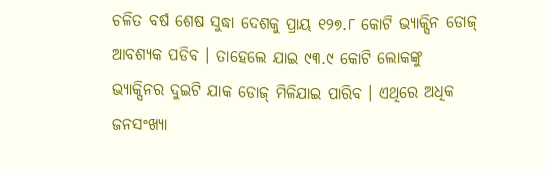ଚଳିତ ବର୍ଷ ଶେଷ ସୁଦ୍ଧା ଦେଶକୁ ପ୍ରାୟ ୧୨୭.୮ କୋଟି ଭ୍ୟାକ୍ସିନ ଡୋଜ୍ ଆବଶ୍ୟକ ପଡିବ । ତାହେଲେ ଯାଇ ୯୩.୯ କୋଟି ଲୋକଙ୍କୁ ଭ୍ୟାକ୍ସିନର ଦୁଇଟି ଯାକ ଡୋଜ୍ ମିଳିଯାଇ ପାରିବ । ଏଥିରେ ଅଧିକ ଜନସଂଖ୍ୟା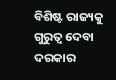ବିଶିଷ୍ଟ ରାଜ୍ୟକୁ ଗୁରୁତ୍ୱ ଦେବା ଦରକାର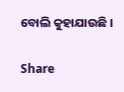ବୋଲି କୁହାଯାଉଛି ।

Share